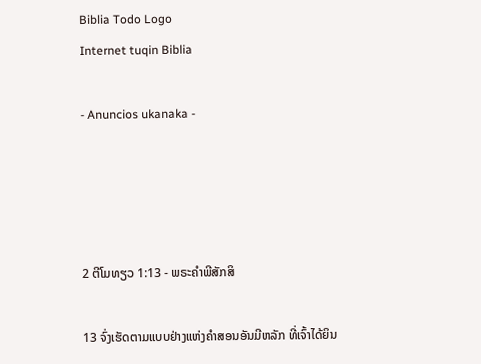Biblia Todo Logo
Internet tuqin Biblia

- Anuncios ukanaka -




2 ຕີໂມທຽວ 1:13 - ພຣະຄຳພີສັກສິ

13 ຈົ່ງເຮັດຕາມແບບຢ່າງແຫ່ງຄຳສອນອັນມີຫລັກ ທີ່ເຈົ້າໄດ້ຍິນ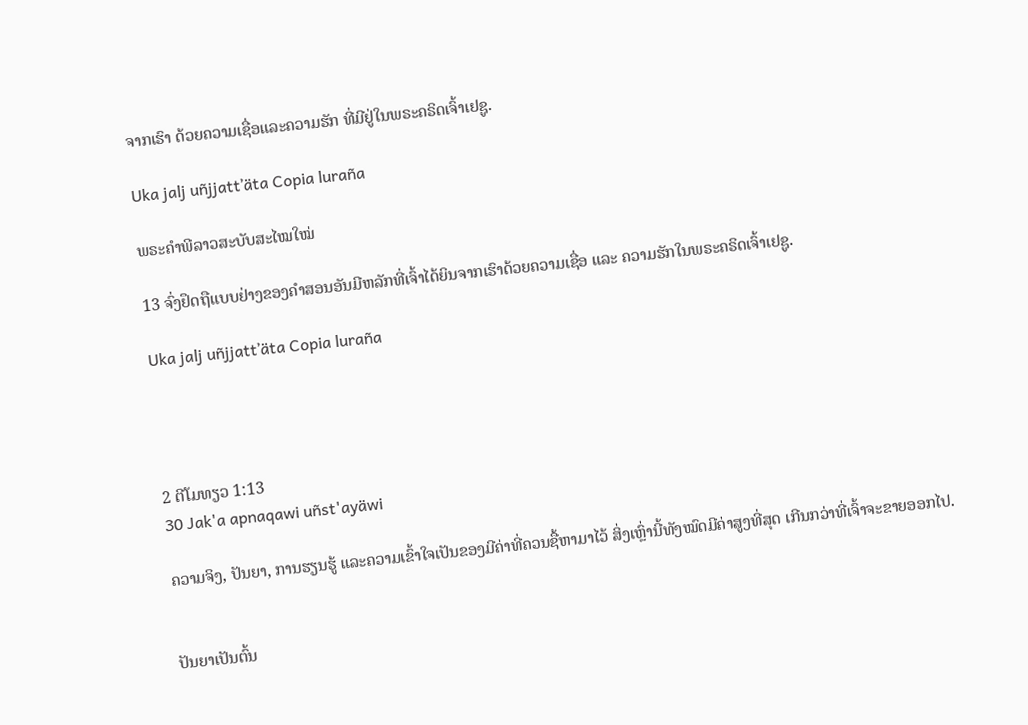ຈາກເຮົາ ດ້ວຍຄວາມເຊື່ອແລະຄວາມຮັກ ທີ່ມີຢູ່ໃນພຣະຄຣິດເຈົ້າເຢຊູ.

Uka jalj uñjjattʼäta Copia luraña

ພຣະຄຳພີລາວສະບັບສະໄໝໃໝ່

13 ຈົ່ງຢຶດຖືແບບຢ່າງຂອງຄຳສອນອັນມີຫລັກທີ່ເຈົ້າໄດ້ຍິນຈາກເຮົາດ້ວຍຄວາມເຊື່ອ ແລະ ຄວາມຮັກໃນພຣະຄຣິດເຈົ້າເຢຊູ.

Uka jalj uñjjattʼäta Copia luraña




2 ຕີໂມທຽວ 1:13
30 Jak'a apnaqawi uñst'ayäwi

ຄວາມຈິງ, ປັນຍາ, ການຮຽນຮູ້ ແລະຄວາມເຂົ້າໃຈເປັນຂອງມີຄ່າທີ່ຄວນຊື້ຫາມາໄວ້ ສິ່ງເຫຼົ່ານີ້ທັງໝົດມີຄ່າສູງທີ່ສຸດ ເກີນກວ່າທີ່ເຈົ້າຈະຂາຍອອກໄປ.


ປັນຍາເປັນຕົ້ນ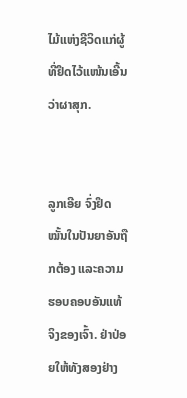ໄມ້ແຫ່ງຊີວິດແກ່ຜູ້ທີ່ຢຶດໄວ້ແໜ້ນເອີ້ນວ່າຜາສຸກ.


ລູກເອີຍ ຈົ່ງຢຶດໝັ້ນໃນປັນຍາອັນຖືກຕ້ອງ ແລະຄວາມຮອບຄອບອັນແທ້ຈິງຂອງເຈົ້າ. ຢ່າປ່ອຍໃຫ້ທັງສອງຢ່າງ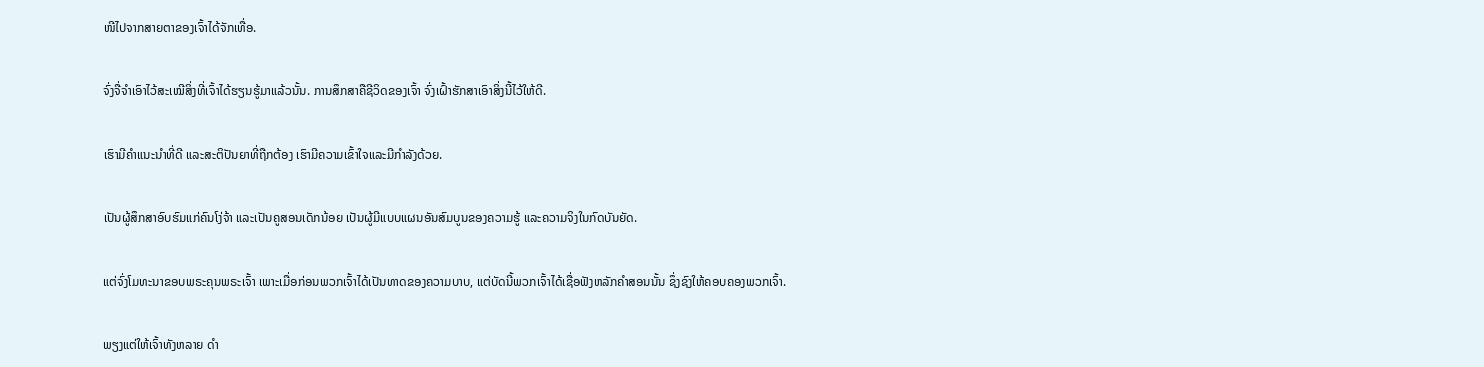ໜີໄປຈາກສາຍຕາຂອງເຈົ້າໄດ້ຈັກເທື່ອ.


ຈົ່ງຈື່ຈຳເອົາໄວ້ສະເໝີສິ່ງທີ່ເຈົ້າໄດ້ຮຽນຮູ້ມາແລ້ວນັ້ນ. ການສຶກສາຄືຊີວິດຂອງເຈົ້າ ຈົ່ງເຝົ້າຮັກສາເອົາສິ່ງນີ້ໄວ້ໃຫ້ດີ.


ເຮົາມີຄຳແນະນຳທີ່ດີ ແລະສະຕິປັນຍາທີ່ຖືກຕ້ອງ ເຮົາມີຄວາມເຂົ້າໃຈແລະມີກຳລັງດ້ວຍ.


ເປັນຜູ້ສຶກສາອົບຮົມແກ່ຄົນໂງ່ຈ້າ ແລະເປັນຄູສອນເດັກນ້ອຍ ເປັນຜູ້ມີແບບແຜນອັນສົມບູນຂອງຄວາມຮູ້ ແລະຄວາມຈິງໃນກົດບັນຍັດ.


ແຕ່ຈົ່ງໂມທະນາຂອບພຣະຄຸນພຣະເຈົ້າ ເພາະເມື່ອກ່ອນພວກເຈົ້າໄດ້ເປັນທາດຂອງຄວາມບາບ, ແຕ່ບັດນີ້ພວກເຈົ້າໄດ້ເຊື່ອຟັງຫລັກຄຳສອນນັ້ນ ຊຶ່ງຊົງໃຫ້ຄອບຄອງພວກເຈົ້າ.


ພຽງແຕ່ໃຫ້ເຈົ້າທັງຫລາຍ ດຳ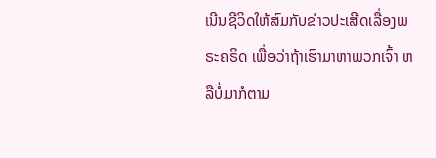ເນີນຊີວິດໃຫ້ສົມກັບຂ່າວປະເສີດເລື່ອງພຣະຄຣິດ ເພື່ອວ່າຖ້າເຮົາມາຫາພວກເຈົ້າ ຫລືບໍ່ມາກໍຕາມ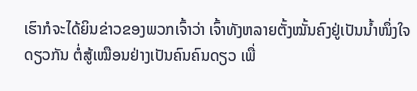ເຮົາກໍຈະໄດ້ຍິນຂ່າວຂອງພວກເຈົ້າວ່າ ເຈົ້າທັງຫລາຍຕັ້ງໝັ້ນຄົງຢູ່ເປັນນໍ້າໜຶ່ງໃຈດຽວກັນ ຕໍ່ສູ້ເໝືອນຢ່າງເປັນຄົນຄົນດຽວ ເພື່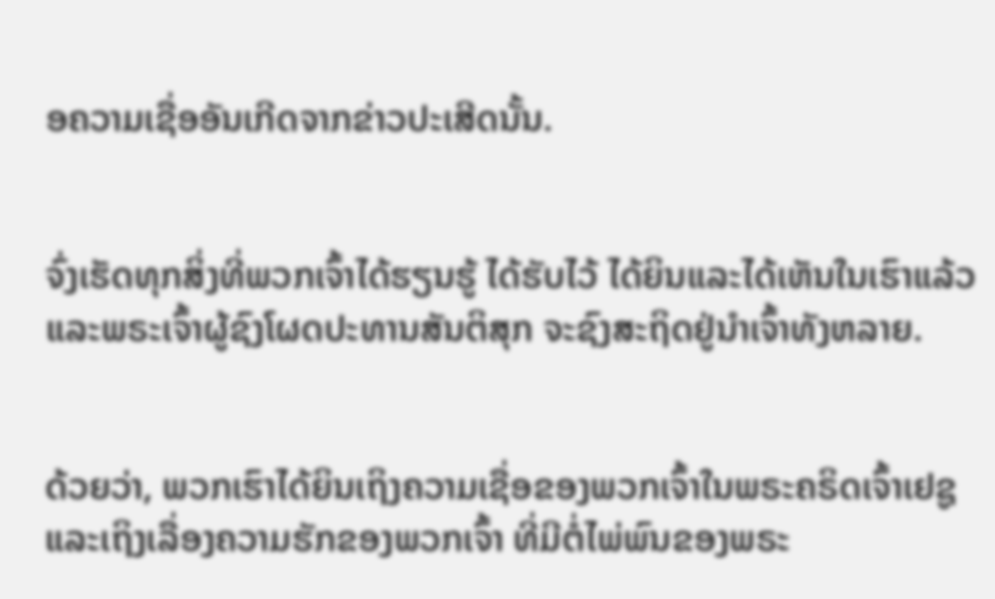ອຄວາມເຊື່ອອັນເກີດຈາກຂ່າວປະເສີດນັ້ນ.


ຈົ່ງເຮັດທຸກສິ່ງທີ່ພວກເຈົ້າໄດ້ຮຽນຮູ້ ໄດ້ຮັບໄວ້ ໄດ້ຍິນແລະໄດ້ເຫັນໃນເຮົາແລ້ວ ແລະພຣະເຈົ້າຜູ້ຊົງໂຜດປະທານສັນຕິສຸກ ຈະຊົງສະຖິດຢູ່ນຳເຈົ້າທັງຫລາຍ.


ດ້ວຍວ່າ, ພວກເຮົາໄດ້ຍິນເຖິງຄວາມເຊື່ອຂອງພວກເຈົ້າໃນພຣະຄຣິດເຈົ້າເຢຊູ ແລະເຖິງເລື່ອງຄວາມຮັກຂອງພວກເຈົ້າ ທີ່ມີຕໍ່ໄພ່ພົນຂອງພຣະ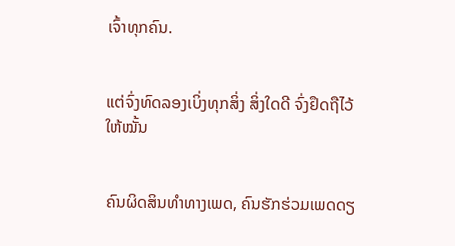ເຈົ້າທຸກຄົນ.


ແຕ່ຈົ່ງທົດລອງເບິ່ງທຸກສິ່ງ ສິ່ງໃດດີ ຈົ່ງຢຶດຖືໄວ້ໃຫ້ໝັ້ນ


ຄົນຜິດສິນທຳທາງເພດ, ຄົນຮັກຮ່ວມເພດດຽ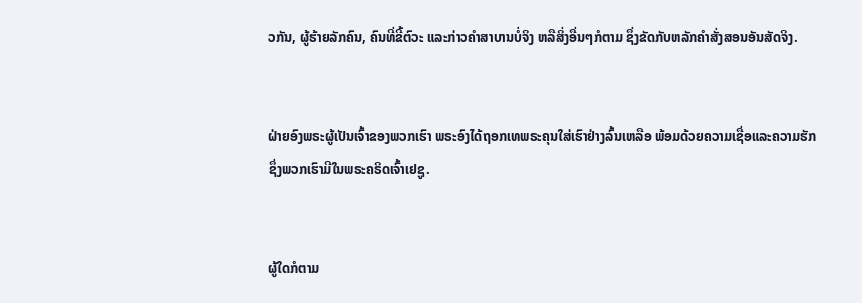ວກັນ, ຜູ້ຮ້າຍລັກຄົນ, ຄົນທີ່ຂີ້ຕົວະ ແລະກ່າວຄຳສາບານບໍ່ຈິງ ຫລືສິ່ງອື່ນໆກໍຕາມ ຊຶ່ງຂັດກັບຫລັກຄຳສັ່ງສອນອັນສັດຈິງ.


ຝ່າຍອົງພຣະຜູ້ເປັນເຈົ້າຂອງພວກເຮົາ ພຣະອົງໄດ້ຖອກເທພຣະຄຸນໃສ່ເຮົາຢ່າງລົ້ນເຫລືອ ພ້ອມດ້ວຍຄວາມເຊື່ອແລະຄວາມຮັກ ຊຶ່ງພວກເຮົາມີໃນພຣະຄຣິດເຈົ້າເຢຊູ.


ຜູ້ໃດກໍຕາມ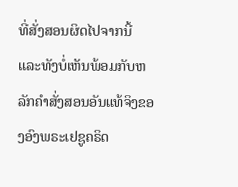ທີ່ສັ່ງສອນຜິດໄປຈາກນີ້ ແລະທັງບໍ່ເຫັນພ້ອມກັບຫລັກຄຳສັ່ງສອນອັນແທ້ຈິງຂອງອົງພຣະເຢຊູຄຣິດ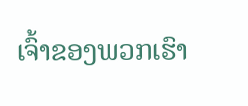ເຈົ້າຂອງພວກເຮົາ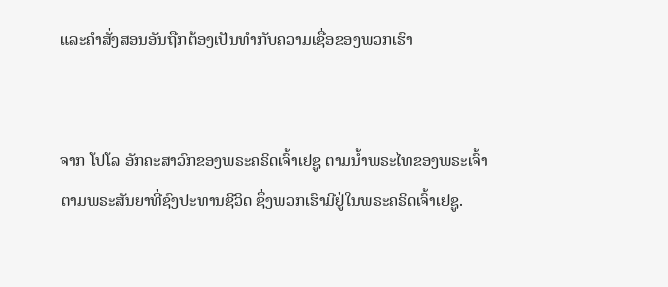ແລະຄຳສັ່ງສອນອັນຖືກຕ້ອງເປັນທຳກັບຄວາມເຊື່ອຂອງພວກເຮົາ


ຈາກ ໂປໂລ ອັກຄະສາວົກຂອງພຣະຄຣິດເຈົ້າເຢຊູ ຕາມນໍ້າພຣະໄທຂອງພຣະເຈົ້າ ຕາມພຣະສັນຍາທີ່ຊົງປະທານຊີວິດ ຊຶ່ງພວກເຮົາມີຢູ່ໃນພຣະຄຣິດເຈົ້າເຢຊູ.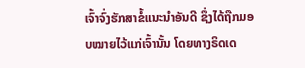ເຈົ້າຈົ່ງຮັກສາຂໍ້ແນະນຳອັນດີ ຊຶ່ງໄດ້ຖືກມອບໝາຍໄວ້ແກ່ເຈົ້ານັ້ນ ໂດຍທາງຣິດເດ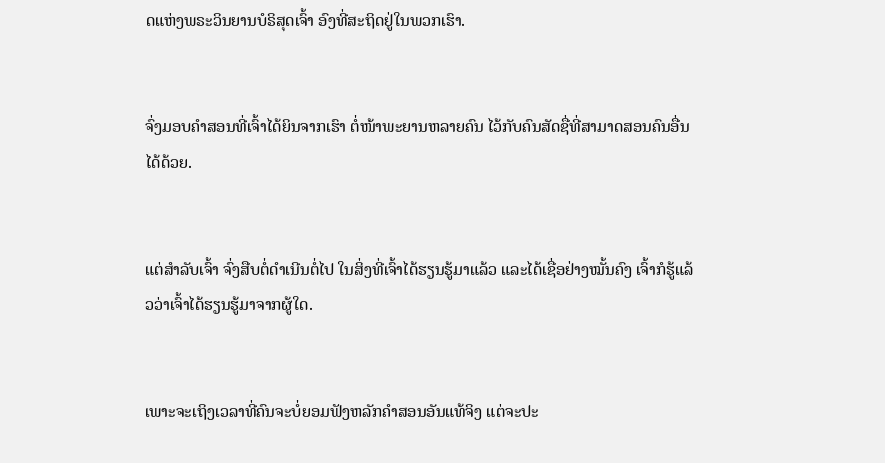ດແຫ່ງພຣະວິນຍານບໍຣິສຸດເຈົ້າ ອົງທີ່ສະຖິດຢູ່ໃນພວກເຮົາ.


ຈົ່ງມອບຄຳສອນທີ່ເຈົ້າໄດ້ຍິນຈາກເຮົາ ຕໍ່ໜ້າພະຍານຫລາຍຄົນ ໄວ້ກັບຄົນສັດຊື່ທີ່ສາມາດສອນຄົນອື່ນໄດ້ດ້ວຍ.


ແຕ່ສຳລັບເຈົ້າ ຈົ່ງສືບຕໍ່ດຳເນີນຕໍ່ໄປ ໃນສິ່ງທີ່ເຈົ້າໄດ້ຮຽນຮູ້ມາແລ້ວ ແລະໄດ້ເຊື່ອຢ່າງໝັ້ນຄົງ ເຈົ້າກໍຮູ້ແລ້ວວ່າເຈົ້າໄດ້ຮຽນຮູ້ມາຈາກຜູ້ໃດ.


ເພາະຈະເຖິງເວລາທີ່ຄົນຈະບໍ່ຍອມຟັງຫລັກຄຳສອນອັນແທ້ຈິງ ແຕ່ຈະປະ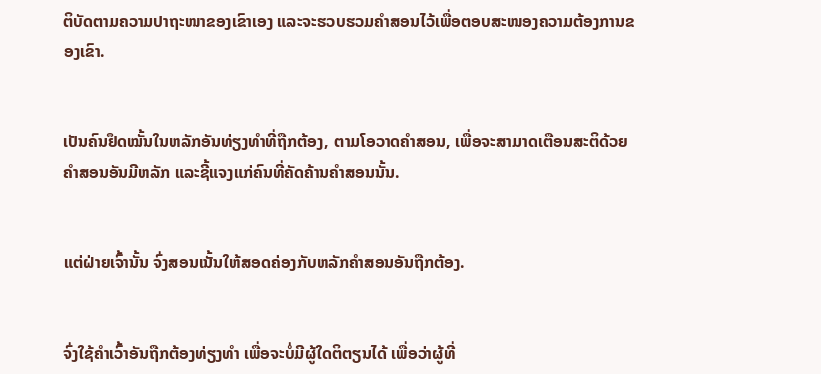ຕິບັດຕາມຄວາມປາຖະໜາຂອງເຂົາເອງ ແລະຈະຮວບຮວມຄຳສອນໄວ້ເພື່ອຕອບສະໜອງຄວາມຕ້ອງການຂອງເຂົາ.


ເປັນຄົນຢຶດໝັ້ນໃນຫລັກອັນທ່ຽງທຳທີ່ຖືກຕ້ອງ, ຕາມໂອວາດຄຳສອນ, ເພື່ອຈະສາມາດເຕືອນສະຕິດ້ວຍຄຳສອນອັນມີຫລັກ ແລະຊີ້ແຈງແກ່ຄົນທີ່ຄັດຄ້ານຄຳສອນນັ້ນ.


ແຕ່ຝ່າຍເຈົ້ານັ້ນ ຈົ່ງສອນເນັ້ນໃຫ້ສອດຄ່ອງກັບຫລັກຄຳສອນອັນຖືກຕ້ອງ.


ຈົ່ງໃຊ້ຄຳເວົ້າອັນຖືກຕ້ອງທ່ຽງທຳ ເພື່ອຈະບໍ່ມີຜູ້ໃດຕິຕຽນໄດ້ ເພື່ອວ່າຜູ້ທີ່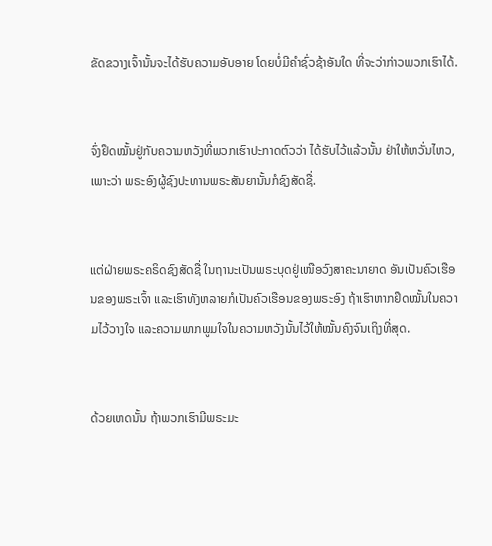ຂັດຂວາງເຈົ້ານັ້ນຈະໄດ້ຮັບຄວາມອັບອາຍ ໂດຍບໍ່ມີຄຳຊົ່ວຊ້າອັນໃດ ທີ່ຈະວ່າກ່າວພວກເຮົາໄດ້.


ຈົ່ງຢຶດໝັ້ນຢູ່ກັບຄວາມຫວັງທີ່ພວກເຮົາປະກາດຕົວວ່າ ໄດ້ຮັບໄວ້ແລ້ວນັ້ນ ຢ່າໃຫ້ຫວັ່ນໄຫວ, ເພາະວ່າ ພຣະອົງຜູ້ຊົງປະທານພຣະສັນຍານັ້ນກໍຊົງສັດຊື່.


ແຕ່ຝ່າຍພຣະຄຣິດຊົງສັດຊື່ ໃນຖານະເປັນພຣະບຸດຢູ່ເໜືອວົງສາຄະນາຍາດ ອັນເປັນຄົວເຮືອນຂອງພຣະເຈົ້າ ແລະເຮົາທັງຫລາຍກໍເປັນຄົວເຮືອນຂອງພຣະອົງ ຖ້າເຮົາຫາກຢຶດໝັ້ນໃນຄວາມໄວ້ວາງໃຈ ແລະຄວາມພາກພູມໃຈໃນຄວາມຫວັງນັ້ນໄວ້ໃຫ້ໝັ້ນຄົງຈົນເຖິງທີ່ສຸດ.


ດ້ວຍເຫດນັ້ນ ຖ້າພວກເຮົາມີພຣະມະ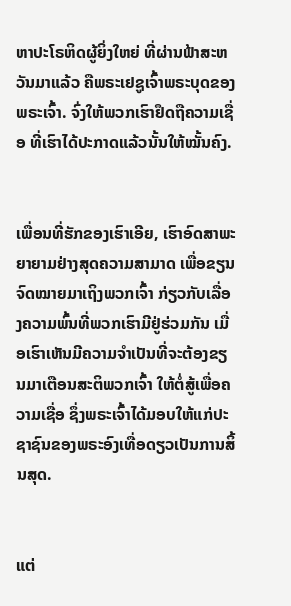ຫາປະໂຣຫິດຜູ້ຍິ່ງໃຫຍ່ ທີ່ຜ່ານຟ້າສະຫວັນມາແລ້ວ ຄືພຣະເຢຊູເຈົ້າພຣະບຸດຂອງພຣະເຈົ້າ. ຈົ່ງໃຫ້ພວກເຮົາຢຶດຖືຄວາມເຊື່ອ ທີ່ເຮົາໄດ້ປະກາດແລ້ວນັ້ນໃຫ້ໝັ້ນຄົງ.


ເພື່ອນທີ່ຮັກຂອງເຮົາເອີຍ, ເຮົາອົດສາພະຍາຍາມຢ່າງສຸດຄວາມສາມາດ ເພື່ອຂຽນຈົດໝາຍມາເຖິງພວກເຈົ້າ ກ່ຽວກັບເລື່ອງຄວາມພົ້ນທີ່ພວກເຮົາມີຢູ່ຮ່ວມກັນ ເມື່ອເຮົາເຫັນມີຄວາມຈຳເປັນທີ່ຈະຕ້ອງຂຽນມາເຕືອນສະຕິພວກເຈົ້າ ໃຫ້ຕໍ່ສູ້ເພື່ອຄວາມເຊື່ອ ຊຶ່ງພຣະເຈົ້າໄດ້ມອບໃຫ້ແກ່ປະຊາຊົນຂອງພຣະອົງເທື່ອດຽວເປັນການສິ້ນສຸດ.


ແຕ່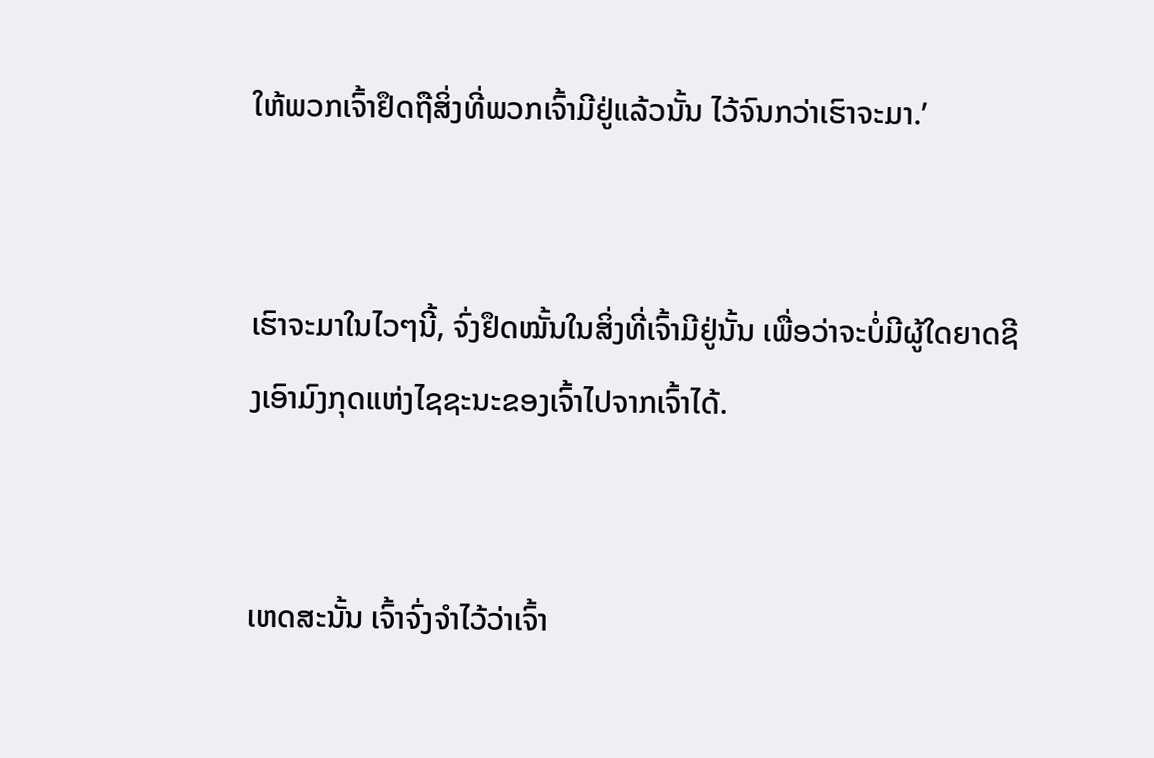ໃຫ້ພວກເຈົ້າຢຶດຖືສິ່ງທີ່ພວກເຈົ້າມີຢູ່ແລ້ວນັ້ນ ໄວ້ຈົນກວ່າເຮົາຈະມາ.’


ເຮົາຈະມາໃນໄວໆນີ້, ຈົ່ງຢຶດໝັ້ນໃນສິ່ງທີ່ເຈົ້າມີຢູ່ນັ້ນ ເພື່ອວ່າຈະບໍ່ມີຜູ້ໃດຍາດຊີງເອົາມົງກຸດແຫ່ງໄຊຊະນະຂອງເຈົ້າໄປຈາກເຈົ້າໄດ້.


ເຫດສະນັ້ນ ເຈົ້າຈົ່ງຈຳໄວ້ວ່າເຈົ້າ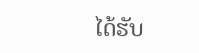ໄດ້ຮັບ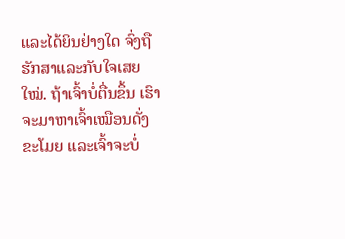ແລະໄດ້ຍິນຢ່າງໃດ ຈົ່ງຖືຮັກສາແລະກັບໃຈເສຍໃໝ່. ຖ້າເຈົ້າບໍ່ຕື່ນຂຶ້ນ ເຮົາຈະມາຫາເຈົ້າເໝືອນດັ່ງຂະໂມຍ ແລະເຈົ້າຈະບໍ່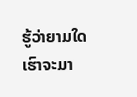ຮູ້ວ່າຍາມໃດເຮົາຈະມາ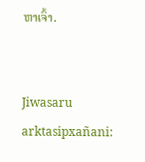ຫາເຈົ້າ.


Jiwasaru arktasipxañani: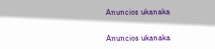Anuncios ukanaka


Anuncios ukanaka